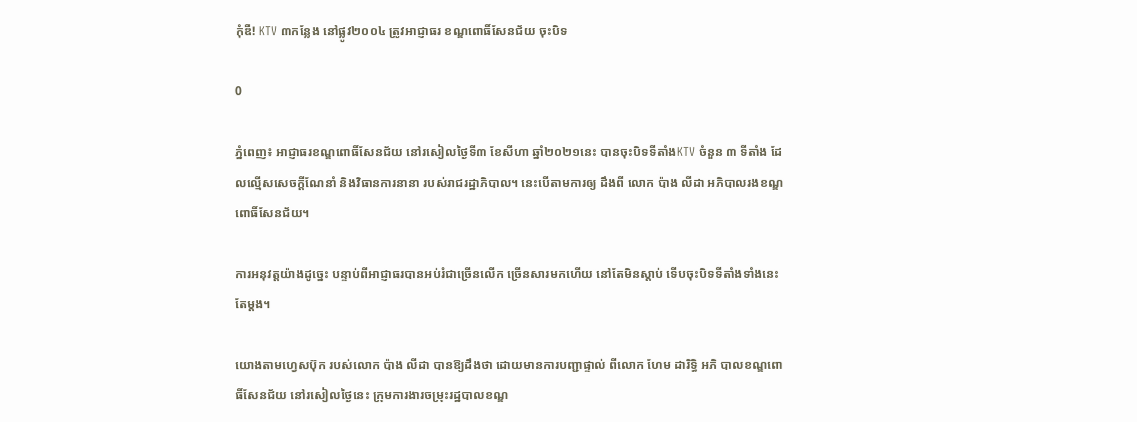កុំឌឺ! KTV ៣កន្លែង នៅផ្លូវ២០០៤ ត្រូវអាជ្ញាធរ ខណ្ឌពោធិ៍សែនជ័យ ចុះបិទ

0

ភ្នំពេញ៖ អាជ្ញាធរខណ្ឌពោធិ៍សែនជ័យ នៅរសៀលថ្ងៃទី៣ ខែសីហា ឆ្នាំ២០២១នេះ បានចុះបិទទីតាំងKTV ចំនួន ៣ ទីតាំង ដែ លល្មើសសេចក្ដីណែនាំ និងវិធានការនានា របស់រាជរដ្ឋាភិបាល។ នេះបើតាមការឲ្យ ដឹងពី លោក ប៉ាង លីដា អភិបាលរងខណ្ឌពោធិ៍សែនជ័យ។

ការអនុវត្តយ៉ាងដូច្នេះ បន្ទាប់ពីអាជ្ញាធរបានអប់រំជាច្រើនលើក ច្រើនសារមកហើយ នៅតែមិនស្ដាប់ ទើបចុះបិទទីតាំងទាំងនេះតែម្ដង។

យោងតាមហ្វេសប៊ុក របស់លោក ប៉ាង លីដា បានឱ្យដឹងថា ដោយមានការបញ្ជាផ្ទាល់ ពីលោក ហែម ដារិទ្ធិ អភិ បាលខណ្ឌពោធិ៍សែនជ័យ នៅរសៀលថ្ងៃនេះ ក្រុមការងារចម្រុះរដ្ឋបាលខណ្ឌ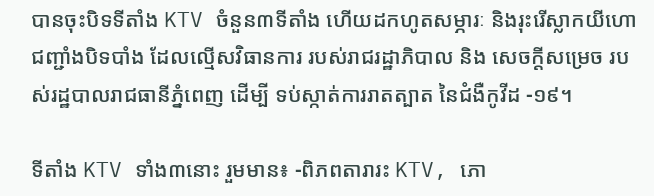បានចុះបិទទីតាំង KTV ចំនួន៣ទីតាំង ហើយដកហូតសម្ភារៈ និងរុះរើស្លាកយីហោ ជញ្ជាំងបិទបាំង ដែលល្មើសវិធានការ របស់រាជរដ្ឋាភិបាល និង សេចក្ដីសម្រេច របស់រដ្ឋបាលរាជធានីភ្នំពេញ ដើម្បី ទប់ស្កាត់ការរាតត្បាត នៃជំងឺកូវីដ -១៩។

ទីតាំង KTV ទាំង៣នោះ រួមមាន៖ -ពិភពតារារះ KTV, ភោ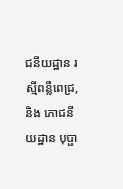ជនីយដ្ឋាន រស្មីពន្លឺពេជ្រ, និង ភោជនីយដ្ឋាន បុប្ផា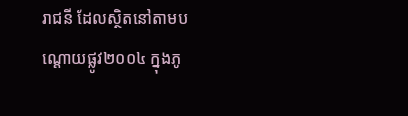រាជនី ដែលស្ថិតនៅតាមបណ្ដោយផ្លូវ២០០៤ ក្នុងភូ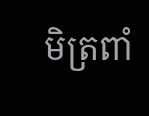មិត្រពាំ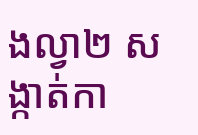ងល្វា២ សង្កាត់កា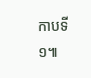កាបទី១៕